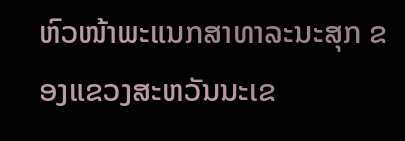ຫົວໜ້າພະແນກສາທາລະນະສຸກ ຂອງແຂວງສະຫວັນນະເຂ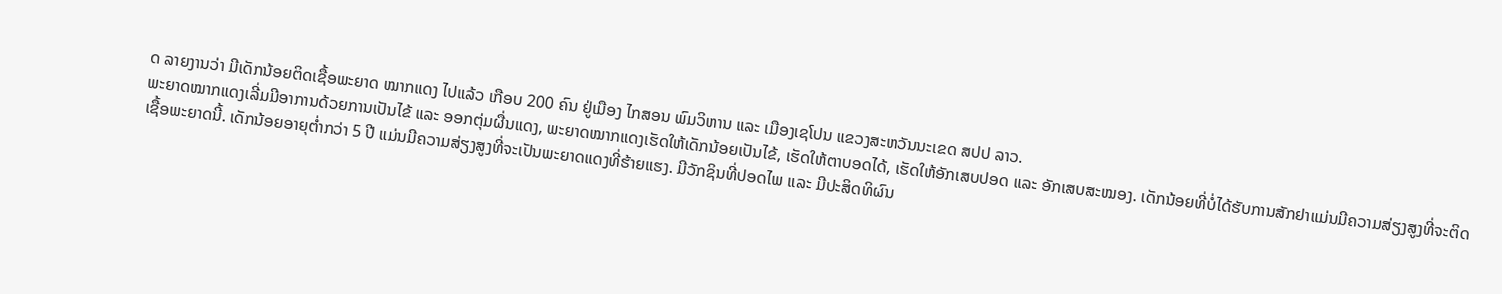ດ ລາຍງານວ່າ ມີເດັກນ້ອຍຕິດເຊື້ອພະຍາດ ໝາກແດງ ໄປແລ້ວ ເກືອບ 200 ຄົນ ຢູ່ເມືອງ ໄກສອນ ພົມວິຫານ ແລະ ເມືອງເຊໂປນ ແຂວງສະຫວັນນະເຂດ ສປປ ລາວ.
ພະຍາດໝາກແດງເລີ່ມມີອາການດ້ວຍການເປັນໄຂ້ ແລະ ອອກຕຸ່ມຜື່ນແດງ, ພະຍາດໝາກແດງເຮັດໃຫ້ເດັກນ້ອຍເປັນໄຂ້, ເຮັດໃຫ້ຕາບອດໄດ້, ເຮັດໃຫ້ອັກເສບປອດ ແລະ ອັກເສບສະໝອງ. ເດັກນ້ອຍທີ່ບໍ່ໄດ້ຮັບການສັກຢາແມ່ນມີຄວາມສ່ຽງສູງທີ່ຈະຕິດເຊື້ອພະຍາດນີ້. ເດັກນ້ອຍອາຍຸຕໍ່າກວ່າ 5 ປີ ແມ່ນມີຄວາມສ່ຽງສູງທີ່ຈະເປັນພະຍາດແດງທີ່ຮ້າຍແຮງ. ມີວັກຊິນທີ່ປອດໄພ ແລະ ມີປະສິດທິຜົນ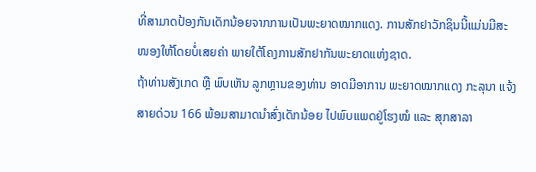ທີ່ສາມາດປ້ອງກັນເດັກນ້ອຍຈາກການເປັນພະຍາດໝາກແດງ. ການສັກຢາວັກຊິນນີ້ແມ່ນມີສະໜອງໃຫ້ໂດຍບໍ່ເສຍຄ່າ ພາຍໃຕ້ໂຄງການສັກຢາກັນພະຍາດແຫ່ງຊາດ.
ຖ້າທ່ານສັງເກດ ຫຼື ພົບເຫັນ ລູກຫຼານຂອງທ່ານ ອາດມີອາການ ພະຍາດໝາກແດງ ກະລຸນາ ແຈ້ງສາຍດ່ວນ 166 ພ້ອມສາມາດນໍາສົ່ງເດັກນ້ອຍ ໄປພົບແພດຢູ່ໂຮງໝໍ ແລະ ສຸກສາລາ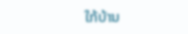ໃກ້ບ້ານ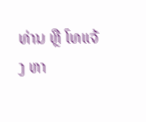ທ່ານ ຫຼື ໂທແຈ້ງ ຫາ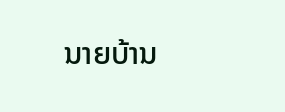ນາຍບ້ານ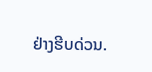ຢ່າງຮີບດ່ວນ.